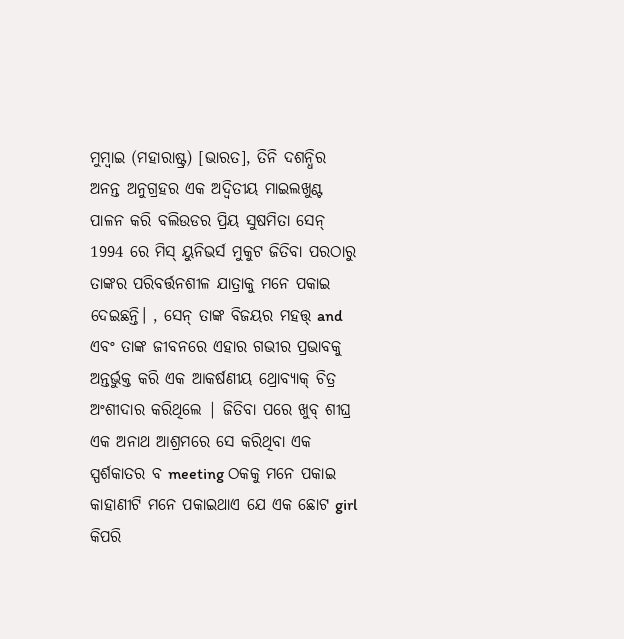ମୁମ୍ବାଇ (ମହାରାଷ୍ଟ୍ର) [ଭାରତ], ତିନି ଦଶନ୍ଧିର ଅନନ୍ତ ଅନୁଗ୍ରହର ଏକ ଅଦ୍ୱିତୀୟ ମାଇଲଖୁଣ୍ଟ ପାଳନ କରି ବଲିଉଡର ପ୍ରିୟ ସୁଷମିତା ସେନ୍ 1994 ରେ ମିସ୍ ୟୁନିଭର୍ସ ମୁକୁଟ ଜିତିବା ପରଠାରୁ ତାଙ୍କର ପରିବର୍ତ୍ତନଶୀଳ ଯାତ୍ରାକୁ ମନେ ପକାଇ ଦେଇଛନ୍ତି। , ସେନ୍ ତାଙ୍କ ବିଜୟର ମହତ୍ତ୍ and ଏବଂ ତାଙ୍କ ଜୀବନରେ ଏହାର ଗଭୀର ପ୍ରଭାବକୁ ଅନ୍ତର୍ଭୁକ୍ତ କରି ଏକ ଆକର୍ଷଣୀୟ ଥ୍ରୋବ୍ୟାକ୍ ଚିତ୍ର ଅଂଶୀଦାର କରିଥିଲେ | ଜିତିବା ପରେ ଖୁବ୍ ଶୀଘ୍ର ଏକ ଅନାଥ ଆଶ୍ରମରେ ସେ କରିଥିବା ଏକ ସ୍ପର୍ଶକାତର ବ meeting ଠକକୁ ମନେ ପକାଇ କାହାଣୀଟି ମନେ ପକାଇଥାଏ ଯେ ଏକ ଛୋଟ girl କିପରି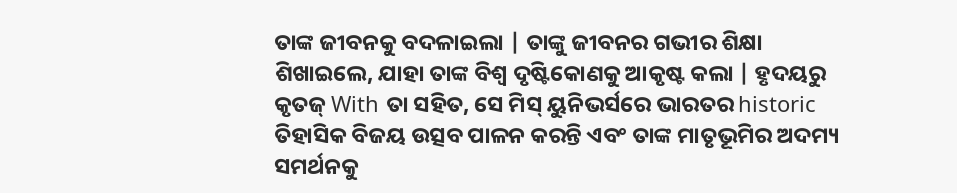ତାଙ୍କ ଜୀବନକୁ ବଦଳାଇଲା | ତାଙ୍କୁ ଜୀବନର ଗଭୀର ଶିକ୍ଷା ଶିଖାଇଲେ, ଯାହା ତାଙ୍କ ବିଶ୍ୱ ଦୃଷ୍ଟିକୋଣକୁ ଆକୃଷ୍ଟ କଲା | ହୃଦୟରୁ କୃତଜ୍ With ତା ସହିତ, ସେ ମିସ୍ ୟୁନିଭର୍ସରେ ଭାରତର historic ତିହାସିକ ବିଜୟ ଉତ୍ସବ ପାଳନ କରନ୍ତି ଏବଂ ତାଙ୍କ ମାତୃଭୂମିର ଅଦମ୍ୟ ସମର୍ଥନକୁ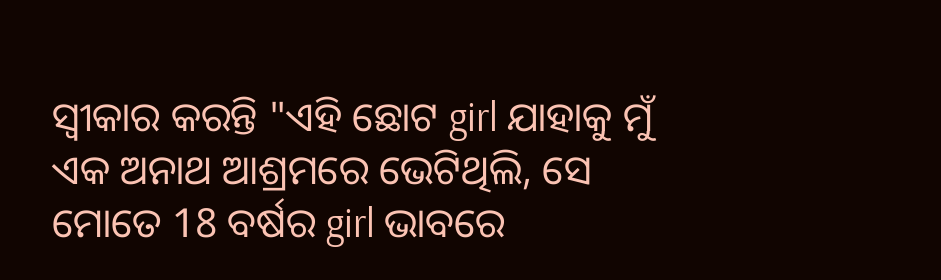ସ୍ୱୀକାର କରନ୍ତି "ଏହି ଛୋଟ girl ଯାହାକୁ ମୁଁ ଏକ ଅନାଥ ଆଶ୍ରମରେ ଭେଟିଥିଲି, ସେ ମୋତେ 18 ବର୍ଷର girl ଭାବରେ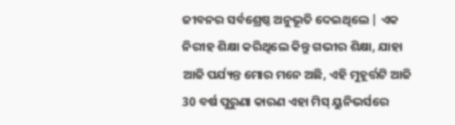ଜୀବନର ସର୍ବଶ୍ରେଷ୍ଠ ଅନୁଭୂତି ଦେଇଥିଲେ | ଏକ ନିରୀହ ଶିକ୍ଷା କରିଥିଲେ କିନ୍ତୁ ଗଭୀର ଶିକ୍ଷା, ଯାହା ଆଜି ପର୍ଯ୍ୟନ୍ତ ମୋର ମନେ ଅଛି, ଏହି ମୁହୂର୍ତ୍ତଟି ଆଜି 30 ବର୍ଷ ପୁରୁଣା କାରଣ ଏହା ମିସ୍ ୟୁନିଭର୍ସରେ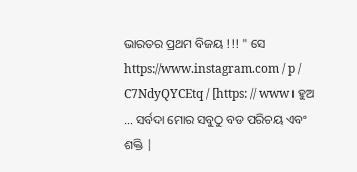ଭାରତର ପ୍ରଥମ ବିଜୟ !!! " ସେ https://www.instagram.com / p / C7NdyQYCEtq / [https: // www। ହୁଅ ... ସର୍ବଦା ମୋର ସବୁଠୁ ବଡ ପରିଚୟ ଏବଂ ଶକ୍ତି |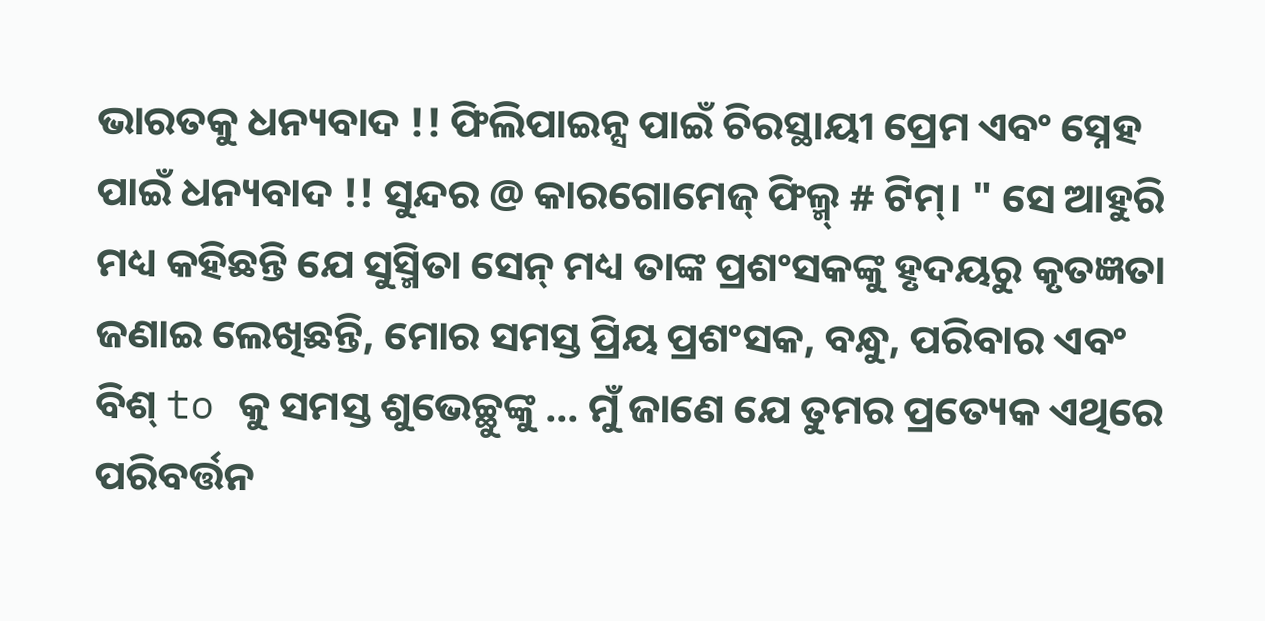ଭାରତକୁ ଧନ୍ୟବାଦ !! ଫିଲିପାଇନ୍ସ ପାଇଁ ଚିରସ୍ଥାୟୀ ପ୍ରେମ ଏବଂ ସ୍ନେହ ପାଇଁ ଧନ୍ୟବାଦ !! ସୁନ୍ଦର @ କାରଗୋମେଜ୍ ଫିଲ୍ମ୍ # ଟିମ୍। " ସେ ଆହୁରି ମଧ୍ୟ କହିଛନ୍ତି ଯେ ସୁସ୍ମିତା ସେନ୍ ମଧ୍ୟ ତାଙ୍କ ପ୍ରଶଂସକଙ୍କୁ ହୃଦୟରୁ କୃତଜ୍ଞତା ଜଣାଇ ଲେଖିଛନ୍ତି, ମୋର ସମସ୍ତ ପ୍ରିୟ ପ୍ରଶଂସକ, ବନ୍ଧୁ, ପରିବାର ଏବଂ ବିଶ୍ to କୁ ସମସ୍ତ ଶୁଭେଚ୍ଛୁଙ୍କୁ ... ମୁଁ ଜାଣେ ଯେ ତୁମର ପ୍ରତ୍ୟେକ ଏଥିରେ ପରିବର୍ତ୍ତନ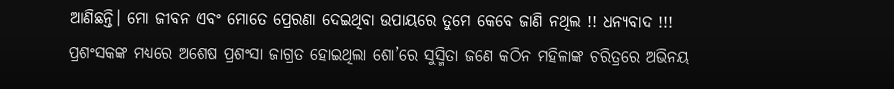ଆଣିଛନ୍ତି। ମୋ ଜୀବନ ଏବଂ ମୋତେ ପ୍ରେରଣା ଦେଇଥିବା ଉପାୟରେ ତୁମେ କେବେ ଜାଣି ନଥିଲ !! ଧନ୍ୟବାଦ !!! ପ୍ରଶଂସକଙ୍କ ମଧ୍ୟରେ ଅଶେଷ ପ୍ରଶଂସା ଜାଗ୍ରତ ହୋଇଥିଲା ଶୋ’ରେ ସୁସ୍ମିତା ଜଣେ କଠିନ ମହିଳାଙ୍କ ଚରିତ୍ରରେ ଅଭିନୟ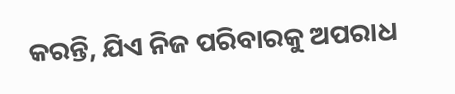କରନ୍ତି, ଯିଏ ନିଜ ପରିବାରକୁ ଅପରାଧ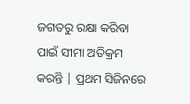ଜଗତରୁ ରକ୍ଷା କରିବା ପାଇଁ ସୀମା ଅତିକ୍ରମ କରନ୍ତି | ପ୍ରଥମ ସିଜିନରେ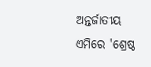ଅନ୍ତର୍ଜାତୀୟ ଏମିରେ 'ଶ୍ରେଷ୍ଠ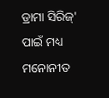ଡ୍ରାମା ସିରିଜ୍' ପାଇଁ ମଧ୍ୟ ମନୋନୀତ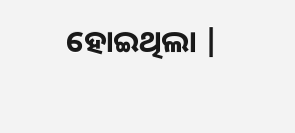ହୋଇଥିଲା |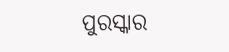ପୁରସ୍କାର